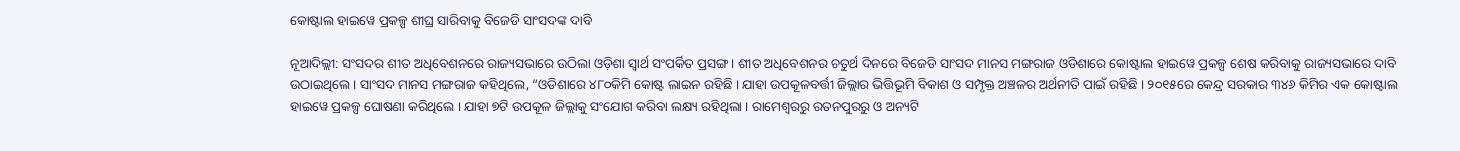କୋଷ୍ଟାଲ ହାଇୱେ ପ୍ରକଳ୍ପ ଶୀଘ୍ର ସାରିବାକୁ ବିଜେଡି ସାଂସଦଙ୍କ ଦାବି

ନୂଆଦିଲ୍ଲୀ: ସଂସଦର ଶୀତ ଅଧିବେଶନରେ ରାଜ୍ୟସଭାରେ ଉଠିଲା ଓଡ଼ିଶା ସ୍ବାର୍ଥ ସଂପର୍କିତ ପ୍ରସଙ୍ଗ। ଶୀତ ଅଧିବେଶନର ଚତୁର୍ଥ ଦିନରେ ବିଜେଡି ସାଂସଦ ମାନସ ମଙ୍ଗରାଜ ଓଡିଶାରେ କୋଷ୍ଟାଲ ହାଇୱେ ପ୍ରକଳ୍ପ ଶେଷ କରିବାକୁ ରାଜ୍ୟସଭାରେ ଦାବି ଉଠାଇଥିଲେ । ସାଂସଦ ମାନସ ମଙ୍ଗରାଜ କହିଥିଲେ, “ଓଡିଶାରେ ୪୮୦କିମି କୋଷ୍ଟ ଲାଇନ ରହିଛି । ଯାହା ଉପକୂଳବର୍ତ୍ତୀ ଜିଲ୍ଲାର ଭିତ୍ତିଭୂମି ବିକାଶ ଓ ସମ୍ପୃକ୍ତ ଅଞ୍ଚଳର ଅର୍ଥନୀତି ପାଇଁ ରହିଛି । ୨୦୧୫ରେ କେନ୍ଦ୍ର ସରକାର ୩୪୬ କିମିର ଏକ କୋଷ୍ଟାଲ ହାଇୱେ ପ୍ରକଳ୍ପ ଘୋଷଣା କରିଥିଲେ । ଯାହା ୭ଟି ଉପକୂଳ ଜିଲ୍ଲାକୁ ସଂଯୋଗ କରିବା ଲକ୍ଷ୍ୟ ରହିଥିଲା । ରାମେଶ୍ବରରୁ ରତନପୁରରୁ ଓ ଅନ୍ୟଟି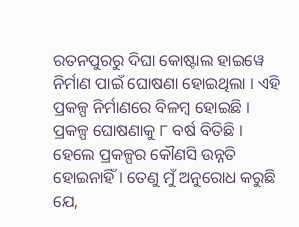ରତନପୁରରୁ ଦିଘା କୋଷ୍ଟାଲ ହାଇୱେ ନିର୍ମାଣ ପାଇଁ ଘୋଷଣା ହୋଇଥିଲା । ଏହି ପ୍ରକଳ୍ପ ନିର୍ମାଣରେ ବିଳମ୍ବ ହୋଇଛି । ପ୍ରକଳ୍ପ ଘୋଷଣାକୁ ୮ ବର୍ଷ ବିତିଛି । ହେଲେ ପ୍ରକଳ୍ପର କୌଣସି ଉନ୍ନତି ହୋଇନାହିଁ । ତେଣୁ ମୁଁ ଅନୁରୋଧ କରୁଛି ଯେ,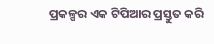ପ୍ରକଳ୍ପର ଏକ ଟିପିଆର ପ୍ରସ୍ତୁତ କରି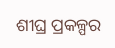ଶୀଘ୍ର ପ୍ରକଳ୍ପର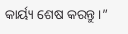କାର୍ୟ୍ୟ ଶେଷ କରନ୍ତୁ ।”